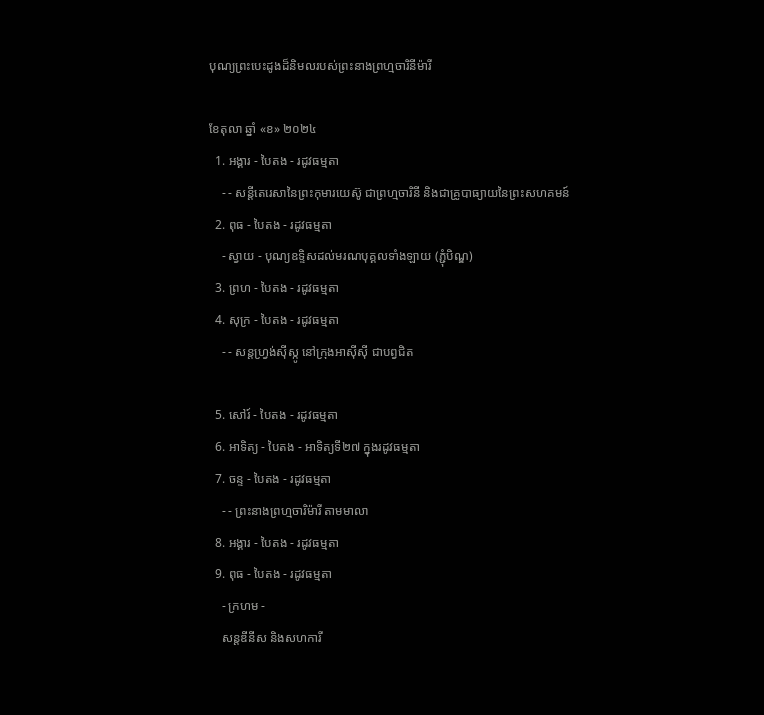បុណ្យព្រះបេះដូងដ៏និមលរបស់ព្រះនាងព្រហ្មចារិនីម៉ារី

ខែតុលា ឆ្នាំ «ខ» ២០២៤
  1. អង្គារ - បៃតង - រដូវធម្មតា
    - - សន្តីតេរេសានៃព្រះកុមារយេស៊ូ ជាព្រហ្មចារិនី និងជាគ្រូបាធ្យាយនៃព្រះសហគមន៍
  2. ពុធ - បៃតង - រដូវធម្មតា
    - ស្វាយ - បុណ្យឧទ្ទិសដល់មរណបុគ្គលទាំងឡាយ (ភ្ជុំបិណ្ឌ)
  3. ព្រហ - បៃតង - រដូវធម្មតា
  4. សុក្រ - បៃតង - រដូវធម្មតា
    - - សន្តហ្វ្រង់ស៊ីស្កូ នៅក្រុងអាស៊ីស៊ី ជាបព្វជិត

  5. សៅរ៍ - បៃតង - រដូវធម្មតា
  6. អាទិត្យ - បៃតង - អាទិត្យទី២៧ ក្នុងរដូវធម្មតា
  7. ចន្ទ - បៃតង - រដូវធម្មតា
    - - ព្រះនាងព្រហ្មចារិម៉ារី តាមមាលា
  8. អង្គារ - បៃតង - រដូវធម្មតា
  9. ពុធ - បៃតង - រដូវធម្មតា
    - ក្រហម -
    សន្តឌីនីស និងសហការី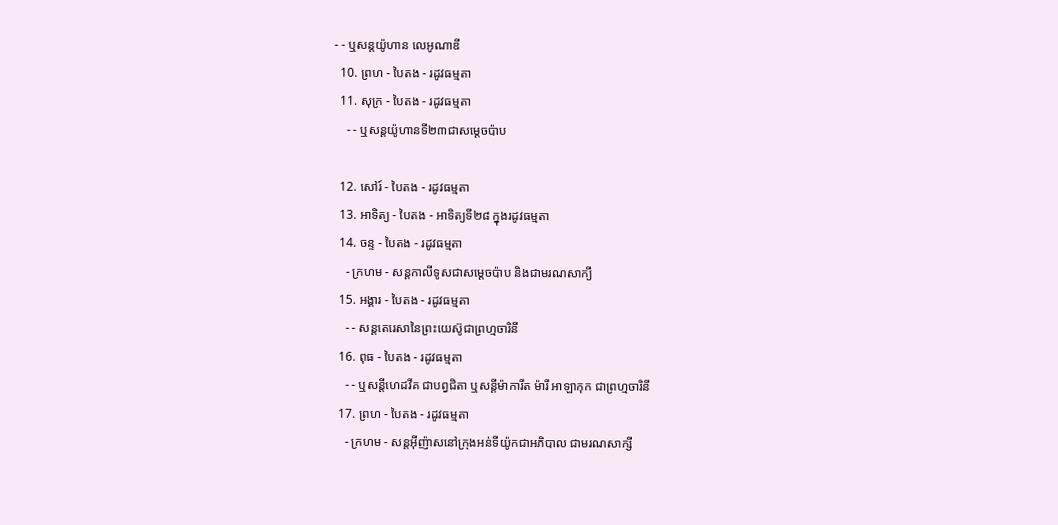- - ឬសន្តយ៉ូហាន លេអូណាឌី
  10. ព្រហ - បៃតង - រដូវធម្មតា
  11. សុក្រ - បៃតង - រដូវធម្មតា
    - - ឬសន្តយ៉ូហានទី២៣ជាសម្តេចប៉ាប

  12. សៅរ៍ - បៃតង - រដូវធម្មតា
  13. អាទិត្យ - បៃតង - អាទិត្យទី២៨ ក្នុងរដូវធម្មតា
  14. ចន្ទ - បៃតង - រដូវធម្មតា
    - ក្រហម - សន្ដកាលីទូសជាសម្ដេចប៉ាប និងជាមរណសាក្យី
  15. អង្គារ - បៃតង - រដូវធម្មតា
    - - សន្តតេរេសានៃព្រះយេស៊ូជាព្រហ្មចារិនី
  16. ពុធ - បៃតង - រដូវធម្មតា
    - - ឬសន្ដីហេដវីគ ជាបព្វជិតា ឬសន្ដីម៉ាការីត ម៉ារី អាឡាកុក ជាព្រហ្មចារិនី
  17. ព្រហ - បៃតង - រដូវធម្មតា
    - ក្រហម - សន្តអ៊ីញ៉ាសនៅក្រុងអន់ទីយ៉ូកជាអភិបាល ជាមរណសាក្សី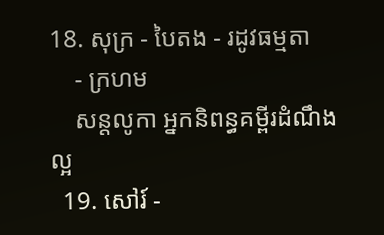18. សុក្រ - បៃតង - រដូវធម្មតា
    - ក្រហម
    សន្តលូកា អ្នកនិពន្ធគម្ពីរដំណឹងល្អ
  19. សៅរ៍ -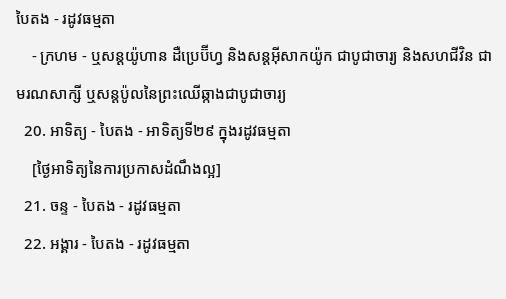បៃតង - រដូវធម្មតា
    - ក្រហម - ឬសន្ដយ៉ូហាន ដឺប្រេប៊ីហ្វ និងសន្ដអ៊ីសាកយ៉ូក ជាបូជាចារ្យ និងសហជីវិន ជាមរណសាក្សី ឬសន្ដប៉ូលនៃព្រះឈើឆ្កាងជាបូជាចារ្យ
  20. អាទិត្យ - បៃតង - អាទិត្យទី២៩ ក្នុងរដូវធម្មតា
    [ថ្ងៃអាទិត្យនៃការប្រកាសដំណឹងល្អ]
  21. ចន្ទ - បៃតង - រដូវធម្មតា
  22. អង្គារ - បៃតង - រដូវធម្មតា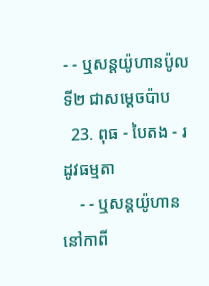- - ឬសន្តយ៉ូហានប៉ូលទី២ ជាសម្ដេចប៉ាប
  23. ពុធ - បៃតង - រដូវធម្មតា
    - - ឬសន្ដយ៉ូហាន នៅកាពី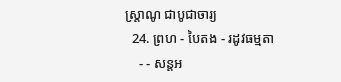ស្រ្ដាណូ ជាបូជាចារ្យ
  24. ព្រហ - បៃតង - រដូវធម្មតា
    - - សន្តអ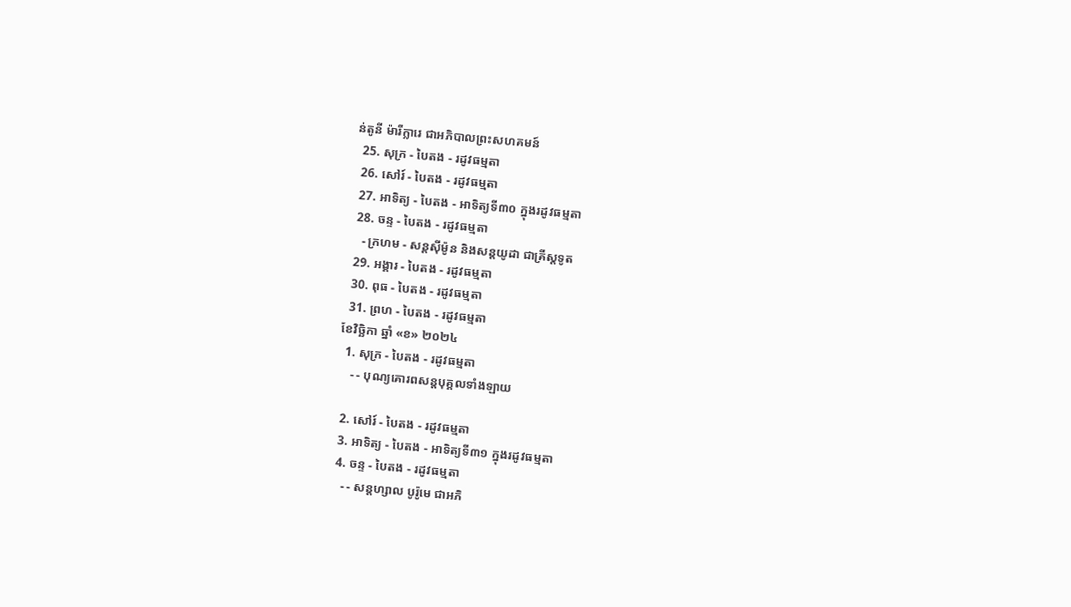ន់តូនី ម៉ារីក្លារេ ជាអភិបាលព្រះសហគមន៍
  25. សុក្រ - បៃតង - រដូវធម្មតា
  26. សៅរ៍ - បៃតង - រដូវធម្មតា
  27. អាទិត្យ - បៃតង - អាទិត្យទី៣០ ក្នុងរដូវធម្មតា
  28. ចន្ទ - បៃតង - រដូវធម្មតា
    - ក្រហម - សន្ដស៊ីម៉ូន និងសន្ដយូដា ជាគ្រីស្ដទូត
  29. អង្គារ - បៃតង - រដូវធម្មតា
  30. ពុធ - បៃតង - រដូវធម្មតា
  31. ព្រហ - បៃតង - រដូវធម្មតា
ខែវិច្ឆិកា ឆ្នាំ «ខ» ២០២៤
  1. សុក្រ - បៃតង - រដូវធម្មតា
    - - បុណ្យគោរពសន្ដបុគ្គលទាំងឡាយ

  2. សៅរ៍ - បៃតង - រដូវធម្មតា
  3. អាទិត្យ - បៃតង - អាទិត្យទី៣១ ក្នុងរដូវធម្មតា
  4. ចន្ទ - បៃតង - រដូវធម្មតា
    - - សន្ដហ្សាល បូរ៉ូមេ ជាអភិ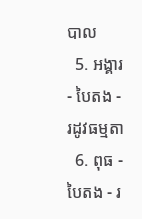បាល
  5. អង្គារ - បៃតង - រដូវធម្មតា
  6. ពុធ - បៃតង - រ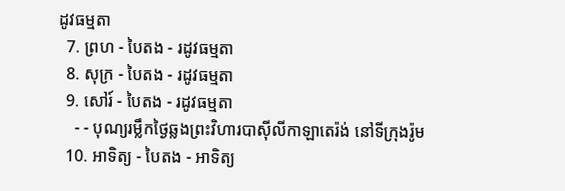ដូវធម្មតា
  7. ព្រហ - បៃតង - រដូវធម្មតា
  8. សុក្រ - បៃតង - រដូវធម្មតា
  9. សៅរ៍ - បៃតង - រដូវធម្មតា
    - - បុណ្យរម្លឹកថ្ងៃឆ្លងព្រះវិហារបាស៊ីលីកាឡាតេរ៉ង់ នៅទីក្រុងរ៉ូម
  10. អាទិត្យ - បៃតង - អាទិត្យ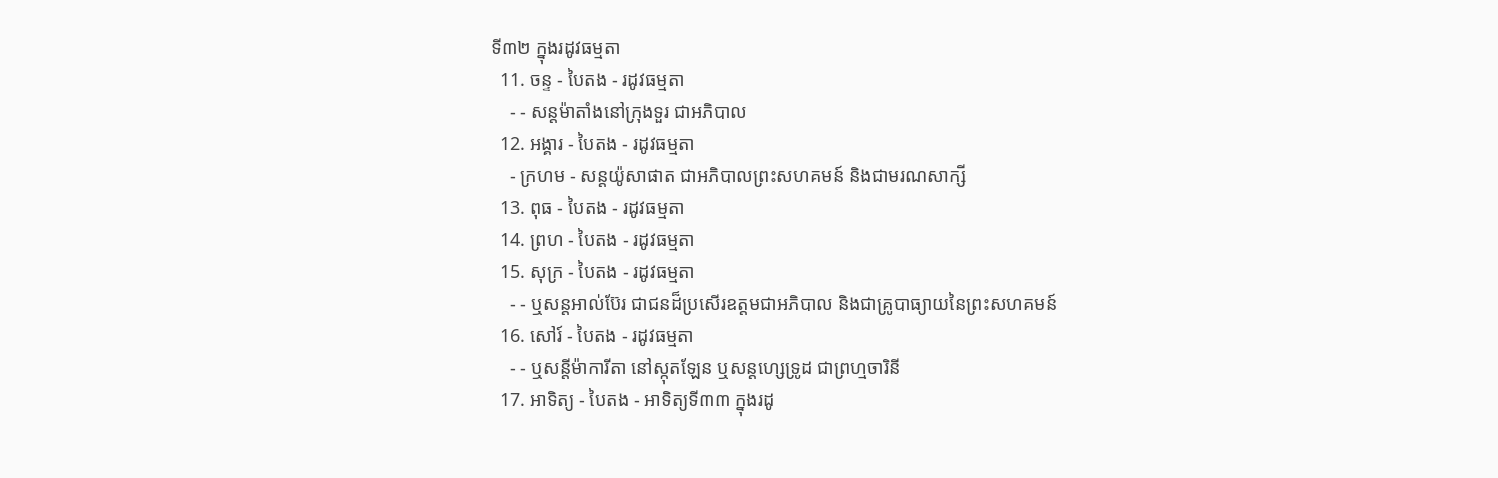ទី៣២ ក្នុងរដូវធម្មតា
  11. ចន្ទ - បៃតង - រដូវធម្មតា
    - - សន្ដម៉ាតាំងនៅក្រុងទួរ ជាអភិបាល
  12. អង្គារ - បៃតង - រដូវធម្មតា
    - ក្រហម - សន្ដយ៉ូសាផាត ជាអភិបាលព្រះសហគមន៍ និងជាមរណសាក្សី
  13. ពុធ - បៃតង - រដូវធម្មតា
  14. ព្រហ - បៃតង - រដូវធម្មតា
  15. សុក្រ - បៃតង - រដូវធម្មតា
    - - ឬសន្ដអាល់ប៊ែរ ជាជនដ៏ប្រសើរឧត្ដមជាអភិបាល និងជាគ្រូបាធ្យាយនៃព្រះសហគមន៍
  16. សៅរ៍ - បៃតង - រដូវធម្មតា
    - - ឬសន្ដីម៉ាការីតា នៅស្កុតឡែន ឬសន្ដហ្សេទ្រូដ ជាព្រហ្មចារិនី
  17. អាទិត្យ - បៃតង - អាទិត្យទី៣៣ ក្នុងរដូ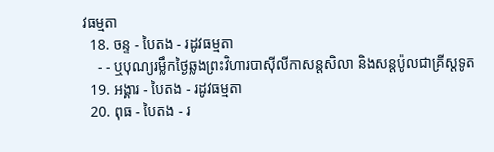វធម្មតា
  18. ចន្ទ - បៃតង - រដូវធម្មតា
    - - ឬបុណ្យរម្លឹកថ្ងៃឆ្លងព្រះវិហារបាស៊ីលីកាសន្ដសិលា និងសន្ដប៉ូលជាគ្រីស្ដទូត
  19. អង្គារ - បៃតង - រដូវធម្មតា
  20. ពុធ - បៃតង - រ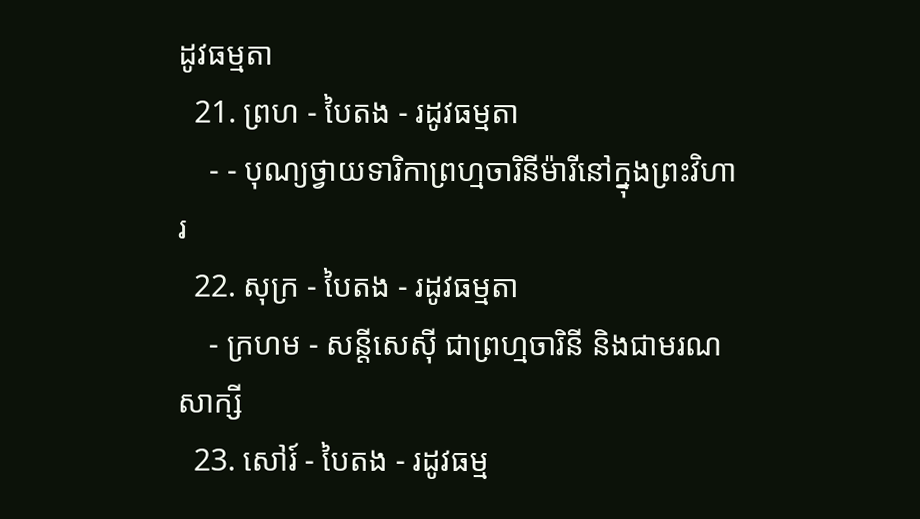ដូវធម្មតា
  21. ព្រហ - បៃតង - រដូវធម្មតា
    - - បុណ្យថ្វាយទារិកាព្រហ្មចារិនីម៉ារីនៅក្នុងព្រះវិហារ
  22. សុក្រ - បៃតង - រដូវធម្មតា
    - ក្រហម - សន្ដីសេស៊ី ជាព្រហ្មចារិនី និងជាមរណសាក្សី
  23. សៅរ៍ - បៃតង - រដូវធម្ម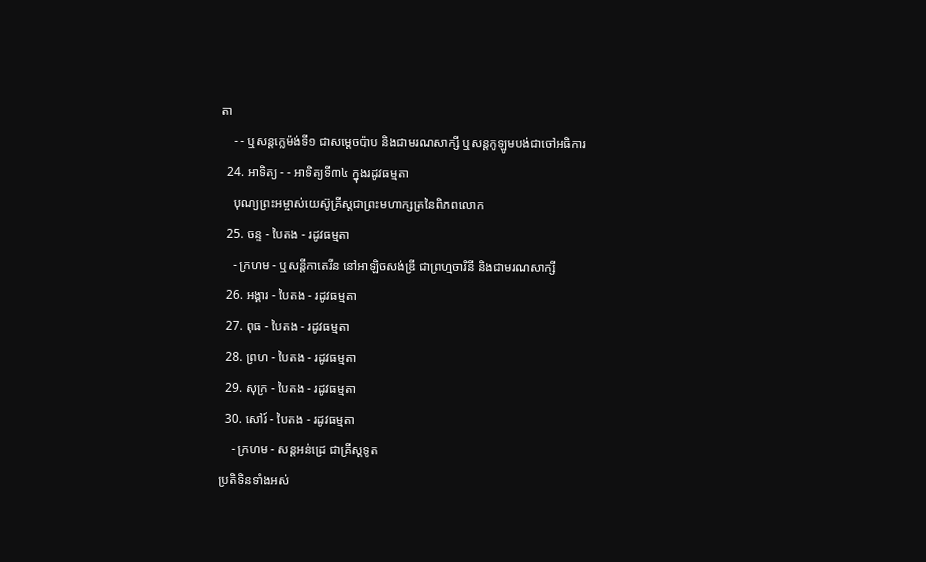តា
    - - ឬសន្ដក្លេម៉ង់ទី១ ជាសម្ដេចប៉ាប និងជាមរណសាក្សី ឬសន្ដកូឡូមបង់ជាចៅអធិការ
  24. អាទិត្យ - - អាទិត្យទី៣៤ ក្នុងរដូវធម្មតា
    បុណ្យព្រះអម្ចាស់យេស៊ូគ្រីស្ដជាព្រះមហាក្សត្រនៃពិភពលោក
  25. ចន្ទ - បៃតង - រដូវធម្មតា
    - ក្រហម - ឬសន្ដីកាតេរីន នៅអាឡិចសង់ឌ្រី ជាព្រហ្មចារិនី និងជាមរណសាក្សី
  26. អង្គារ - បៃតង - រដូវធម្មតា
  27. ពុធ - បៃតង - រដូវធម្មតា
  28. ព្រហ - បៃតង - រដូវធម្មតា
  29. សុក្រ - បៃតង - រដូវធម្មតា
  30. សៅរ៍ - បៃតង - រដូវធម្មតា
    - ក្រហម - សន្ដអន់ដ្រេ ជាគ្រីស្ដទូត
ប្រតិទិនទាំងអស់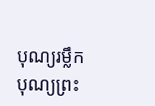បុណ្យរម្លឹក
បុណ្យព្រះ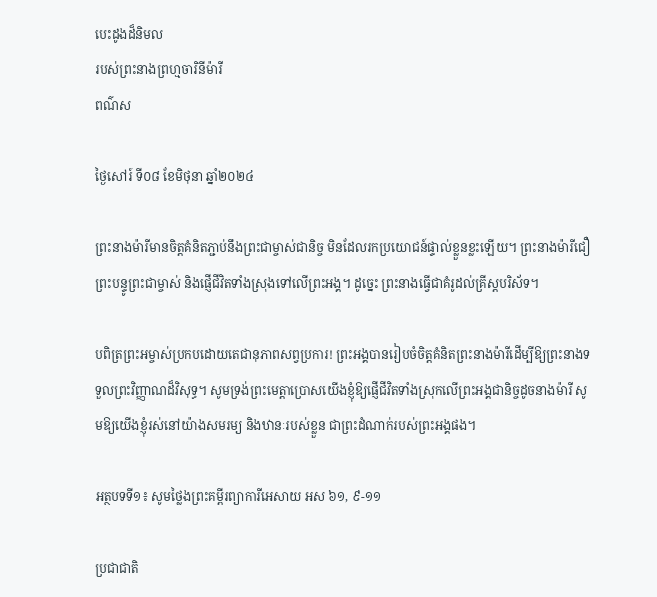បេះដូងដ៏និមល
របស់ព្រះនាងព្រហ្មចារិនីម៉ារី
ពណ៌ស

ថ្ងៃសៅរ៍ ទី០៨ ខែមិថុនា ឆ្នាំ២០២៤

ព្រះនាងម៉ារីមានចិត្តគំនិតភ្ជាប់នឹងព្រះជាម្ចាស់ជានិច្ច មិនដែលរកប្រយោជន៍ផ្ទាល់ខ្លួនខ្លះឡើយ។ ព្រះនាងម៉ារីជឿព្រះបន្ទូព្រះជាម្ចាស់ និងផ្ញើជីវិតទាំងស្រុងទៅលើព្រះអង្គ។ ដូច្នេះ ព្រះនាងធ្វើជាគំរូដល់គ្រីស្តបរិស័ទ។

បពិត្រព្រះអម្ចាស់ប្រកបដោយតេជានុភាពសព្វប្រការ! ព្រះអង្គបានរៀបចំចិត្តគំនិតព្រះនាងម៉ារីដើម្បីឱ្យព្រះនាងទទួលព្រះវិញ្ញាណដ៏វិសុទ្ធ។ សូមទ្រង់ព្រះមេត្តាប្រោសយើងខ្ញុំឱ្យផ្ញើជីវិតទាំងស្រុកលើព្រះអង្គជានិច្ចដូចនាងម៉ារី សូមឱ្យយើងខ្ញុំរស់នៅយ៉ាងសមរម្យ និងឋានៈរបស់ខ្លួន ជាព្រះដំណាក់របស់ព្រះអង្គផង។

អត្ថបទទី១៖ សូមថ្លៃងព្រះគម្ពីរព្យាការីអេសាយ អស ៦១, ៩-១១

ប្រជា‌ជាតិ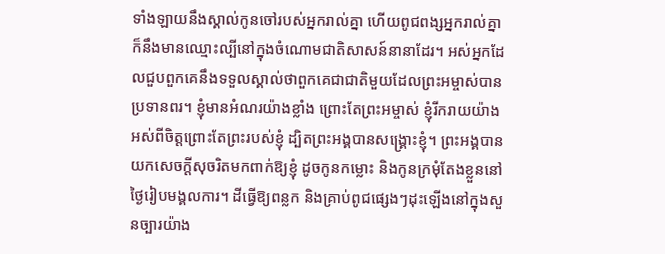ទាំង‌ឡាយនឹងស្គាល់កូនចៅរបស់អ្នករាល់គ្នា ហើយពូជ‌ពង្សអ្នករាល់គ្នាក៏នឹងមានឈ្មោះល្បីនៅក្នុងចំណោមជាតិសាសន៍នានាដែរ។ អស់អ្នកដែលជួបពួកគេនឹងទទួលស្គាល់ថាពួកគេជាជាតិមួយដែលព្រះ‌អម្ចាស់បានប្រទានពរ។ ខ្ញុំមានអំណរយ៉ាងខ្លាំង ព្រោះតែព្រះ‌អម្ចាស់ ខ្ញុំរីក‌រាយយ៉ាងអស់ពីចិត្តព្រោះតែព្រះរបស់ខ្ញុំ ដ្បិតព្រះ‌អង្គបានសង្គ្រោះខ្ញុំ។ ព្រះ‌អង្គបានយកសេចក្ដីសុចរិតមកពាក់ឱ្យខ្ញុំ ដូចកូនកម្លោះ និងកូនក្រមុំតែងខ្លួននៅថ្ងៃរៀបមង្គល‌ការ។ ដីធ្វើឱ្យពន្លក និងគ្រាប់ពូជផ្សេងៗដុះឡើងនៅក្នុងសួនច្បារយ៉ាង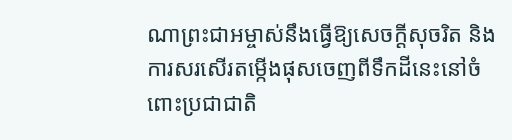ណាព្រះ‌ជា‌អម្ចាស់នឹងធ្វើឱ្យសេចក្ដីសុចរិត និងការសរសើរតម្កើងផុសចេញពីទឹកដីនេះនៅចំពោះប្រជា‌ជាតិ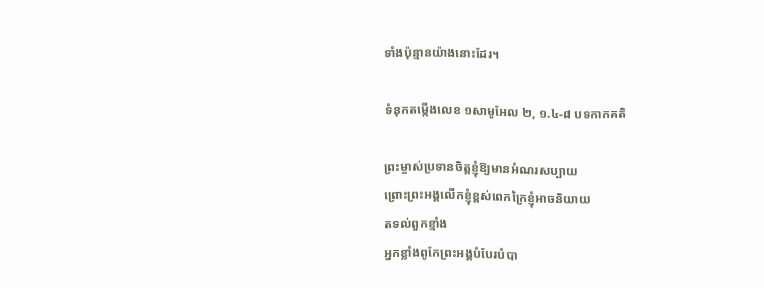ទាំងប៉ុន្មានយ៉ាងនោះដែរ។

ទំនុកតម្កើងលេខ ១សាមូអែល ២, ១.៤-៨ បទកាកគតិ

ព្រះម្ចាស់ប្រទានចិត្តខ្ញុំឱ្យមានអំណរសប្បាយ
ព្រោះព្រះអង្គលើកខ្ញុំខ្ពស់ពេកក្រៃខ្ញុំអាចនិយាយ
តទល់ពួកខ្មាំង
អ្នកខ្លាំងពូកែព្រះអង្គបំបែរបំបា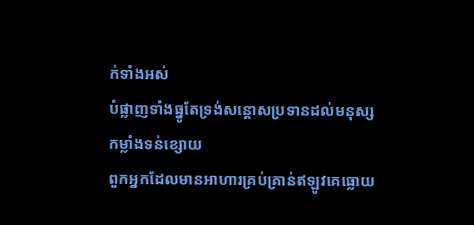ក់ទាំងអស់
បំផ្លាញទាំងធ្នូតែទ្រង់សន្តោសប្រទានដល់មនុស្ស
កម្លាំងទន់ខ្សោយ
ពួកអ្នកដែលមានអាហារគ្រប់គ្រាន់ឥឡូវគេធ្លោយ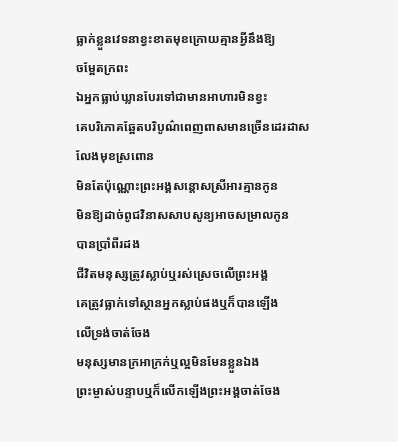ធ្លាក់ខ្លួនវេទនាខ្វះខាតមុខក្រោយគ្មានអ្វីនឹងឱ្យ
ចម្អែតក្រពះ
ឯអ្នកធ្លាប់ឃ្លានបែរទៅជាមានអាហារមិនខ្វះ
គេបរិភោគឆ្អែតបរិបូណ៌ពេញពាសមានច្រើនដេរដាស
លែងមុខស្រពោន
មិនតែប៉ុណ្ណោះព្រះអង្គសន្តោសស្រីអារគ្មានកូន
មិនឱ្យដាច់ពូជវិនាសសាបសូន្យអាចសម្រាលកូន
បានប្រាំពីរដង
ជីវិតមនុស្សត្រូវស្លាប់ឬរស់ស្រេចលើព្រះអង្គ
គេត្រូវធ្លាក់ទៅស្ថានអ្នកស្លាប់ផងឬក៏បានឡើង
លើទ្រង់ចាត់ចែង
មនុស្សមានក្រអាក្រក់ឬល្អមិនមែនខ្លួនឯង
ព្រះម្ចាស់បន្ទាបឬក៏លើកឡើងព្រះអង្គចាត់ចែង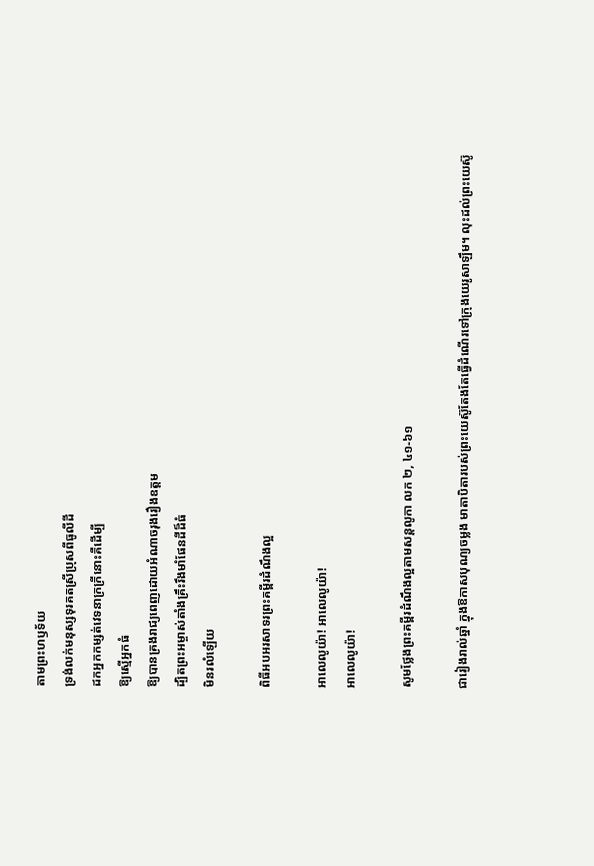តាមព្រះហឫទ័យ
ទ្រង់លក់មនុស្សទុរគតស្រីប្រុសពីធូលីដី
ដកអ្នកកម្សត់វេទនាក្រក្រីនោះគឺដើម្បី
ឱ្យស្មើអ្នកធំ
ឱ្យបានគ្រងរាជ្យពេញដោយអំណាចរុងរឿងឧត្តម
ដ្បិតព្រះអម្ចាស់តាំងគ្រឹះរឹងមាំផែនដីដ៏ធំ
មិនរលំឡើយ

ពិធីអបអរសាទរព្រះគម្ពីរដំណឹងល្អ

អាលេលូយ៉ា! អាលេលូយ៉ា!
អាលេលូយ៉ា!

សូមថ្លែងព្រះគម្ពីរដំណឹងល្អតាមសន្តលូកា លក ២, ៤១-៦១

ជារៀងរាល់ឆ្នាំ ក្នុងឱកាសបុណ្យចម្លង មាតា‌បិតារបស់ព្រះ‌យេស៊ូតែង‌តែធ្វើដំណើរទៅក្រុងយេរូ‌សាឡឹម។ លុះដល់ព្រះ‌យេស៊ូ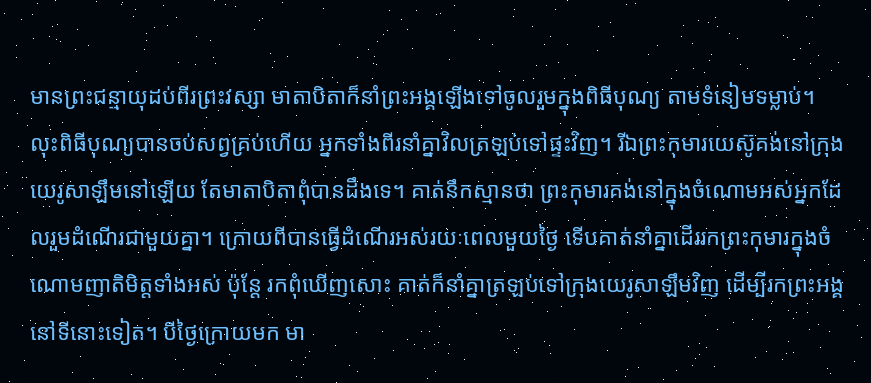មានព្រះ‌ជន្មាយុដប់‌ពីរព្រះ‌វស្សា មាតា‌បិតាក៏នាំព្រះ‌អង្គឡើងទៅចូលរួមក្នុងពិធីបុណ្យ តាមទំនៀម‌ទម្លាប់។ លុះពិធីបុណ្យបានចប់សព្វគ្រប់ហើយ អ្នកទាំងពីរនាំគ្នាវិលត្រឡប់ទៅផ្ទះវិញ។ រីឯព្រះ‌កុមារយេស៊ូគង់នៅក្រុងយេរូ‌សាឡឹមនៅឡើយ តែមាតា‌បិតាពុំបានដឹងទេ។ គាត់នឹកស្មានថា ព្រះ‌កុមារគង់នៅក្នុងចំណោមអស់អ្នកដែលរួមដំណើរជាមួយគ្នា។ ក្រោយពីបានធ្វើដំណើរអស់‌រយៈពេលមួយថ្ងៃ ទើបគាត់នាំគ្នាដើររកព្រះ‌កុមារក្នុងចំណោមញាតិមិត្តទាំងអស់ ប៉ុន្តែ រកពុំឃើញសោះ គាត់ក៏នាំគ្នាត្រឡប់ទៅក្រុងយេរូ‌សាឡឹមវិញ ដើម្បីរកព្រះ‌អង្គនៅទីនោះទៀត។ បីថ្ងៃក្រោយមក មា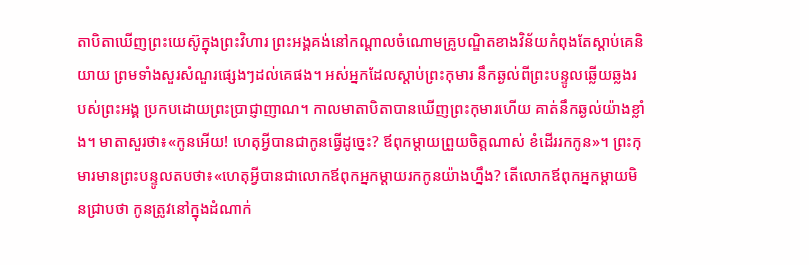តា‌បិតាឃើញព្រះ‌យេស៊ូក្នុងព្រះ‌វិហារ ព្រះ‌អង្គគង់នៅកណ្ដាលចំណោមគ្រូបណ្ឌិតខាងវិន័យកំពុងតែស្ដាប់គេនិយាយ ព្រមទាំងសួរសំណួរផ្សេងៗដល់គេផង។ អស់អ្នកដែលស្ដាប់ព្រះ‌កុមារ នឹកឆ្ងល់ពីព្រះ‌បន្ទូលឆ្លើយ‌ឆ្លងរបស់ព្រះ‌អង្គ ប្រកបដោយព្រះ‌ប្រាជ្ញាញាណ។ កាលមាតា‌បិតាបានឃើញព្រះ‌កុមារហើយ គាត់នឹកឆ្ងល់យ៉ាងខ្លាំង។ មាតាសួរថា៖«កូនអើយ! ហេតុអ្វីបានជាកូនធ្វើដូច្នេះ? ឪពុក‌ម្ដាយព្រួយចិត្តណាស់ ខំដើររកកូន»។ ព្រះ‌កុមារមានព្រះ‌បន្ទូលតបថា៖«ហេតុអ្វីបានជាលោកឪពុកអ្នកម្ដាយរកកូនយ៉ាងហ្នឹង? តើលោកឪពុកអ្នកម្ដាយមិនជ្រាបថា កូនត្រូវនៅក្នុងដំណាក់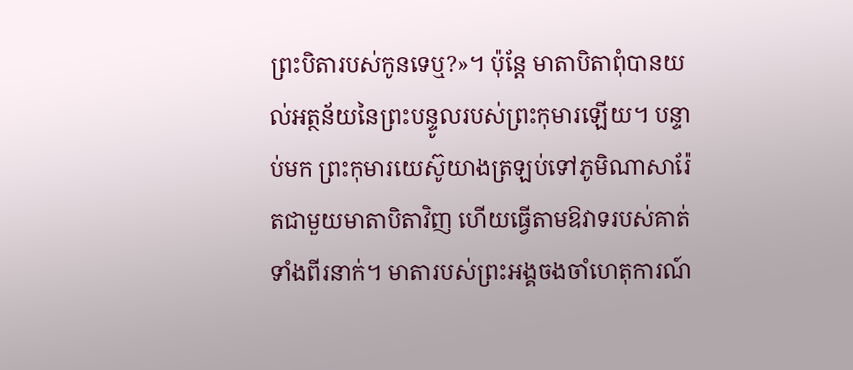ព្រះ‌បិតារបស់កូនទេឬ?»។ ប៉ុន្តែ មាតា‌បិតាពុំបានយល់អត្ថ‌ន័យនៃព្រះ‌បន្ទូលរបស់ព្រះ‌កុមារឡើយ។ បន្ទាប់មក ព្រះ‌កុមារយេស៊ូយាងត្រឡប់ទៅភូមិណាសា‌រ៉ែតជាមួយមាតា‌បិតាវិញ ហើយធ្វើតាមឱវាទរបស់គាត់ទាំងពីរនាក់។ មាតារបស់ព្រះ‌អង្គចងចាំហេតុ‌ការណ៍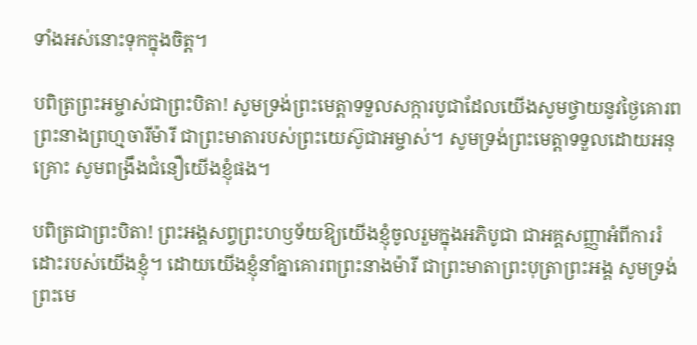ទាំងអស់នោះទុកក្នុងចិត្ត។

បពិត្រព្រះអម្ចាស់ជាព្រះបិតា! សូមទ្រង់ព្រះមេត្តាទទួលសក្ការបូជាដែលយើងសូមថ្វាយនូវថ្ងៃគោរពព្រះនាងព្រហ្មចារីម៉ារី ជាព្រះមាតារបស់ព្រះយេស៊ូជាអម្ចាស់។ សូមទ្រង់ព្រះមេត្តាទទួលដោយអនុគ្រោះ សូមពង្រឹងជំនឿយើងខ្ញុំផង។

បពិត្រជាព្រះបិតា! ព្រះអង្គសព្វព្រះហឫទ័យឱ្យយើងខ្ញុំចូលរួមក្នុងអភិបូជា ជាអគ្គសញ្ញាអំពីការរំដោះរបស់យើងខ្ញុំ។ ដោយយើងខ្ញុំនាំគ្នាគោរពព្រះនាងម៉ារី ជាព្រះមាតាព្រះបុត្រាព្រះអង្គ សូមទ្រង់ព្រះមេ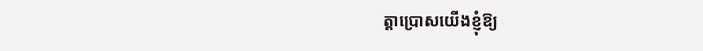ត្តាប្រោសយើងខ្ញុំឱ្យ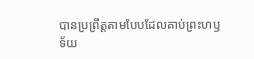បានប្រព្រឹត្តតាមបែបដែលគាប់ព្រះហឫទ័យ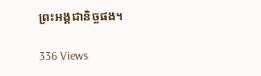ព្រះអង្គជានិច្ចផង។

336 Views